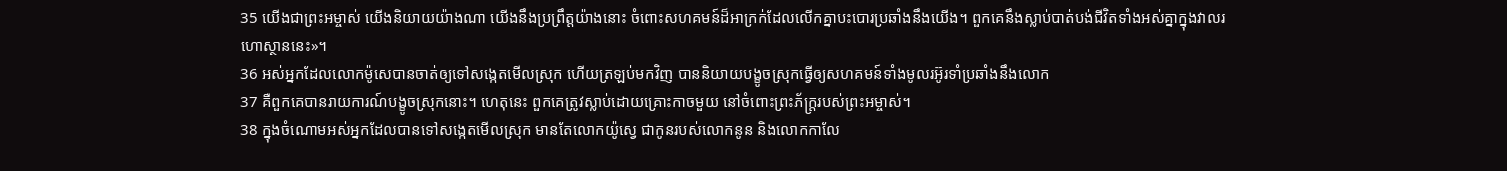35 យើងជាព្រះអម្ចាស់ យើងនិយាយយ៉ាងណា យើងនឹងប្រព្រឹត្តយ៉ាងនោះ ចំពោះសហគមន៍ដ៏អាក្រក់ដែលលើកគ្នាបះបោរប្រឆាំងនឹងយើង។ ពួកគេនឹងស្លាប់បាត់បង់ជីវិតទាំងអស់គ្នាក្នុងវាលរហោស្ថាននេះ»។
36 អស់អ្នកដែលលោកម៉ូសេបានចាត់ឲ្យទៅសង្កេតមើលស្រុក ហើយត្រឡប់មកវិញ បាននិយាយបង្ខូចស្រុកធ្វើឲ្យសហគមន៍ទាំងមូលរអ៊ូរទាំប្រឆាំងនឹងលោក
37 គឺពួកគេបានរាយការណ៍បង្ខូចស្រុកនោះ។ ហេតុនេះ ពួកគេត្រូវស្លាប់ដោយគ្រោះកាចមួយ នៅចំពោះព្រះភ័ក្ត្ររបស់ព្រះអម្ចាស់។
38 ក្នុងចំណោមអស់អ្នកដែលបានទៅសង្កេតមើលស្រុក មានតែលោកយ៉ូស្វេ ជាកូនរបស់លោកនូន និងលោកកាលែ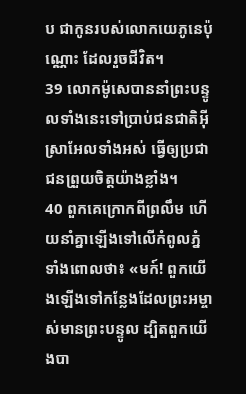ប ជាកូនរបស់លោកយេភូនេប៉ុណ្ណោះ ដែលរួចជីវិត។
39 លោកម៉ូសេបាននាំព្រះបន្ទូលទាំងនេះទៅប្រាប់ជនជាតិអ៊ីស្រាអែលទាំងអស់ ធ្វើឲ្យប្រជាជនព្រួយចិត្តយ៉ាងខ្លាំង។
40 ពួកគេក្រោកពីព្រលឹម ហើយនាំគ្នាឡើងទៅលើកំពូលភ្នំ ទាំងពោលថា៖ «មក៍! ពួកយើងឡើងទៅកន្លែងដែលព្រះអម្ចាស់មានព្រះបន្ទូល ដ្បិតពួកយើងបា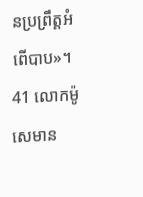នប្រព្រឹត្តអំពើបាប»។
41 លោកម៉ូសេមាន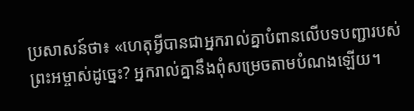ប្រសាសន៍ថា៖ «ហេតុអ្វីបានជាអ្នករាល់គ្នាបំពានលើបទបញ្ជារបស់ព្រះអម្ចាស់ដូច្នេះ? អ្នករាល់គ្នានឹងពុំសម្រេចតាមបំណងឡើយ។